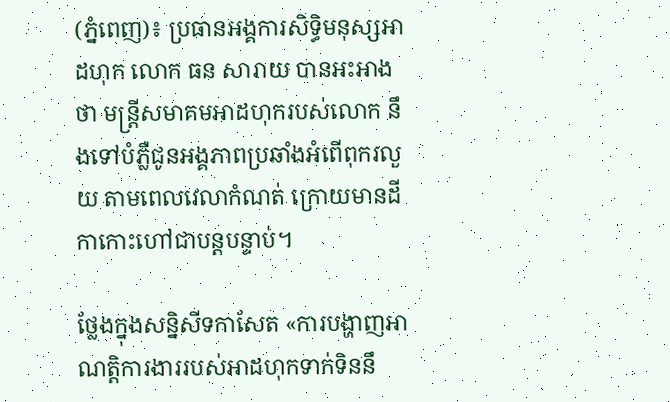(ភ្នំពេញ)៖ ប្រធានអង្គការសិទ្ធិមនុស្សអាដហុក លោក ធន សារាយ បានអះអាងថា មន្រ្តីសមាគមអាដហុករបស់លោក នឹងទៅបំភ្លឺជូនអង្គភាពប្រឆាំងអំពើពុករលួយ តាមពេលវេលាកំណត់ ក្រោយមានដីកាកោះហៅជាបន្តបន្ទាប់។

ថ្លែងក្នុងសន្និសីទកាសែត «ការបង្ហាញអាណត្តិការងាររបស់អាដហុកទាក់ទិននឹ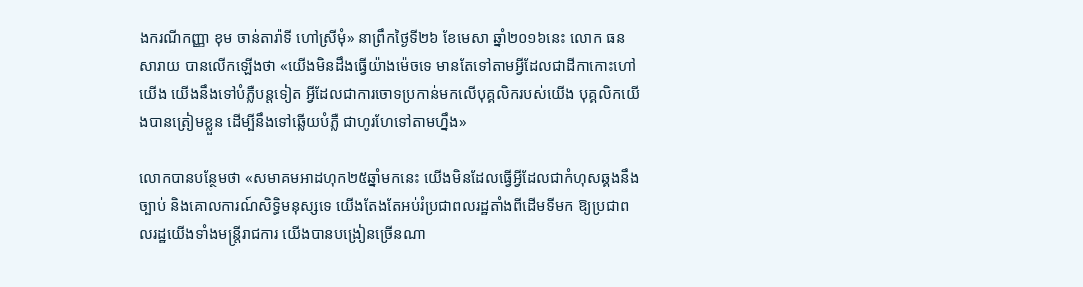ងករណីកញ្ញា ខុម ចាន់តារ៉ាទី ហៅស្រីមុំ» នាព្រឹកថ្ងៃទី២៦ ខែមេសា ឆ្នាំ២០១៦នេះ លោក ធន សារាយ បានលើកឡើងថា «យើងមិនដឹងធ្វើយ៉ាងម៉េចទេ មានតែទៅតាមអ្វីដែលជាដីកាកោះហៅយើង យើងនឹងទៅបំភ្លឺបន្តទៀត អ្វីដែលជាការចោទប្រកាន់មកលើបុគ្គលិករបស់យើង បុគ្គលិកយើងបានត្រៀមខ្លួន ដើម្បីនឹងទៅឆ្លើយបំភ្លឺ ជាហូរហែទៅតាមហ្នឹង»

លោកបានបន្ថែមថា «សមាគមអាដហុក២៥ឆ្នាំមកនេះ យើងមិនដែលធ្វើអ្វីដែលជាកំហុសឆ្គងនឹងច្បាប់ និងគោលការណ៍សិទ្ធិមនុស្សទេ យើងតែងតែអប់រំប្រជាពលរដ្ឋតាំងពីដើមទីមក ឱ្យប្រជាពលរដ្ឋយើងទាំងមន្រ្តីរាជការ យើងបានបង្រៀនច្រើនណា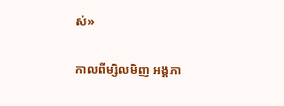ស់»

កាលពីម្សិលមិញ អង្គភា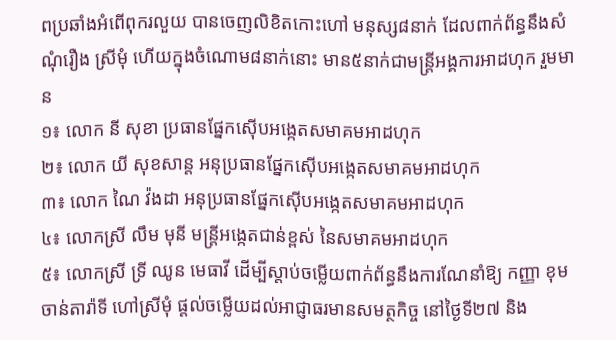ពប្រឆាំងអំពើពុករលួយ បានចេញលិខិតកោះហៅ មនុស្ស៨នាក់ ដែលពាក់ព័ន្ធនឹងសំណុំរឿង ស្រីមុំ ហើយក្នុងចំណោម៨នាក់នោះ មាន៥នាក់ជាមន្រ្តីអង្គការអាដហុក រួមមាន
១៖ លោក នី សុខា ប្រធានផ្នែកស៊ើបអង្កេតសមាគមអាដហុក
២៖ លោក យី សុខសាន្ត អនុប្រធានផ្នែកស៊ើបអង្កេតសមាគមអាដហុក
៣៖ លោក ណៃ វ៉ងដា អនុប្រធានផ្នែកស៊ើបអង្កេតសមាគមអាដហុក
៤៖ លោកស្រី លឹម មុនី មន្រ្តីអង្កេតជាន់ខ្ពស់ នៃសមាគមអាដហុក
៥៖ លោកស្រី ទ្រី ឈូន មេធាវី ដើម្បីស្តាប់ចម្លើយពាក់ព័ន្ធនឹងការណែនាំឱ្យ កញ្ញា ខុម ចាន់តារ៉ាទី ហៅស្រីមុំ ផ្តល់ចម្លើយដល់អាជ្ញាធរមានសមត្ថកិច្ច នៅថ្ងៃទី២៧ និង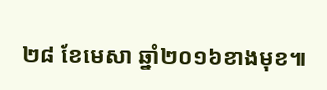២៨ ខែមេសា ឆ្នាំ២០១៦ខាងមុខ៕